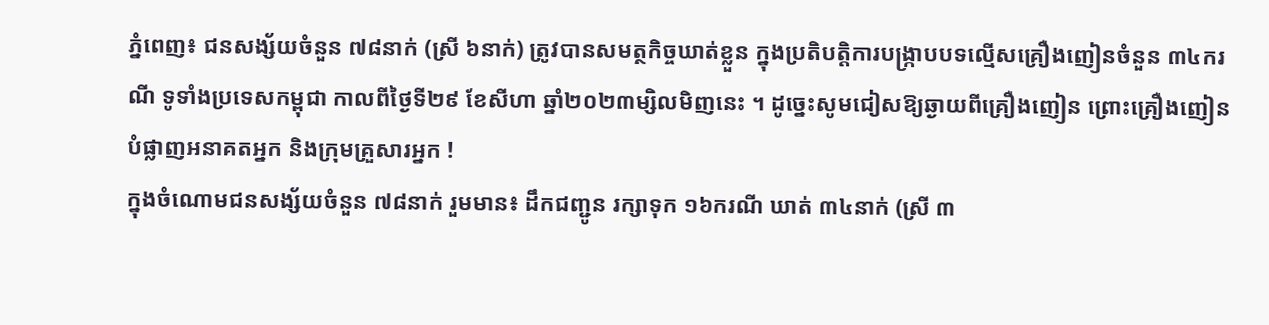ភ្នំពេញ៖ ជនសង្ស័យចំនួន ៧៨នាក់ (ស្រី ៦នាក់) ត្រូវបានសមត្ថកិច្ចឃាត់ខ្លួន ក្នុងប្រតិបត្តិការបង្ក្រាបបទល្មើសគ្រឿងញៀនចំនួន ៣៤ករណី ទូទាំងប្រទេសកម្ពុជា កាលពីថ្ងៃទី២៩ ខែសីហា ឆ្នាំ២០២៣ម្សិលមិញនេះ ។ ដូច្នេះសូមជៀសឱ្យឆ្ងាយពីគ្រឿងញៀន ព្រោះគ្រឿងញៀនបំផ្លាញអនាគតអ្នក និងក្រុមគ្រួសារអ្នក !
ក្នុងចំណោមជនសង្ស័យចំនួន ៧៨នាក់ រួមមាន៖ ដឹកជញ្ជូន រក្សាទុក ១៦ករណី ឃាត់ ៣៤នាក់ (ស្រី ៣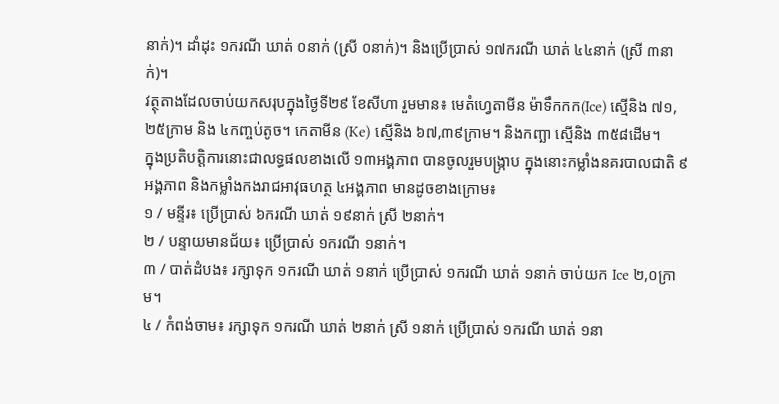នាក់)។ ដាំដុះ ១ករណី ឃាត់ ០នាក់ (ស្រី ០នាក់)។ និងប្រើប្រាស់ ១៧ករណី ឃាត់ ៤៤នាក់ (ស្រី ៣នាក់)។
វត្ថុតាងដែលចាប់យកសរុបក្នុងថ្ងៃទី២៩ ខែសីហា រួមមាន៖ មេតំហ្វេតាមីន ម៉ាទឹកកក(Ice) ស្មេីនិង ៧១,២៥ក្រាម និង ៤កញ្ចប់តូច។ កេតាមីន (Ke) ស្មេីនិង ៦៧,៣៩ក្រាម។ និងកញ្ឆា ស្មេីនិង ៣៥៨ដើម។
ក្នុងប្រតិបត្តិការនោះជាលទ្ធផលខាងលើ ១៣អង្គភាព បានចូលរួមបង្ក្រាប ក្នុងនោះកម្លាំងនគរបាលជាតិ ៩អង្គភាព និងកម្លាំងកងរាជអាវុធហត្ថ ៤អង្គភាព មានដូចខាងក្រោម៖
១ / មន្ទីរ៖ ប្រើប្រាស់ ៦ករណី ឃាត់ ១៩នាក់ ស្រី ២នាក់។
២ / បន្ទាយមានជ័យ៖ ប្រើប្រាស់ ១ករណី ១នាក់។
៣ / បាត់ដំបង៖ រក្សាទុក ១ករណី ឃាត់ ១នាក់ ប្រើប្រាស់ ១ករណី ឃាត់ ១នាក់ ចាប់យក Ice ២,០ក្រាម។
៤ / កំពង់ចាម៖ រក្សាទុក ១ករណី ឃាត់ ២នាក់ ស្រី ១នាក់ ប្រើប្រាស់ ១ករណី ឃាត់ ១នា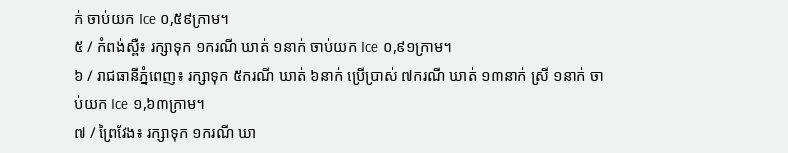ក់ ចាប់យក Ice ០,៥៩ក្រាម។
៥ / កំពង់ស្ពឺ៖ រក្សាទុក ១ករណី ឃាត់ ១នាក់ ចាប់យក Ice ០,៩១ក្រាម។
៦ / រាជធានីភ្នំពេញ៖ រក្សាទុក ៥ករណី ឃាត់ ៦នាក់ ប្រើប្រាស់ ៧ករណី ឃាត់ ១៣នាក់ ស្រី ១នាក់ ចាប់យក Ice ១,៦៣ក្រាម។
៧ / ព្រៃវែង៖ រក្សាទុក ១ករណី ឃា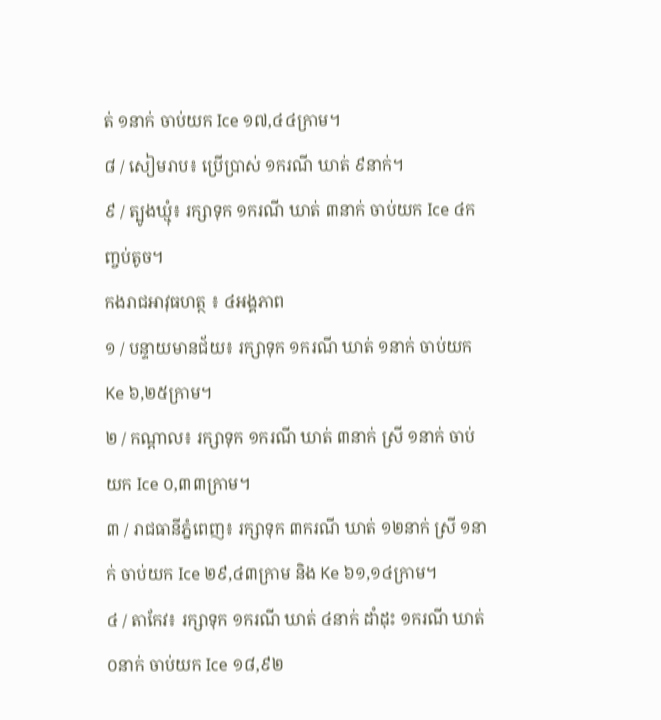ត់ ១នាក់ ចាប់យក Ice ១៧,៤៤ក្រាម។
៨ / សៀមរាប៖ ប្រើប្រាស់ ១ករណី ឃាត់ ៩នាក់។
៩ / ត្បូងឃ្មុំ៖ រក្សាទុក ១ករណី ឃាត់ ៣នាក់ ចាប់យក Ice ៤កញ្ចប់តូច។
កងរាជអាវុធហត្ថ ៖ ៤អង្គភាព
១ / បន្ទាយមានជ័យ៖ រក្សាទុក ១ករណី ឃាត់ ១នាក់ ចាប់យក Ke ៦,២៥ក្រាម។
២ / កណ្តាល៖ រក្សាទុក ១ករណី ឃាត់ ៣នាក់ ស្រី ១នាក់ ចាប់យក Ice ០,៣៣ក្រាម។
៣ / រាជធានីភ្នំពេញ៖ រក្សាទុក ៣ករណី ឃាត់ ១២នាក់ ស្រី ១នាក់ ចាប់យក Ice ២៩,៤៣ក្រាម និង Ke ៦១,១៤ក្រាម។
៤ / តាកែវ៖ រក្សាទុក ១ករណី ឃាត់ ៤នាក់ ដាំដុះ ១ករណី ឃាត់ ០នាក់ ចាប់យក Ice ១៨,៩២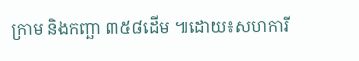ក្រាម និងកញ្ឆា ៣៥៨ដើម ៕ដោយ៖សហការី